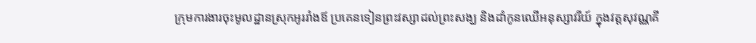ក្រុមការងារចុះមូលដ្ឋានស្រុកអូររាំងឪ ប្រគេនទៀនព្រះវស្សាដល់ព្រះសង្ឃ និងដាំកូនឈើអនុស្សាវរីយ៍ ក្នុងវត្តសុវណ្ណគី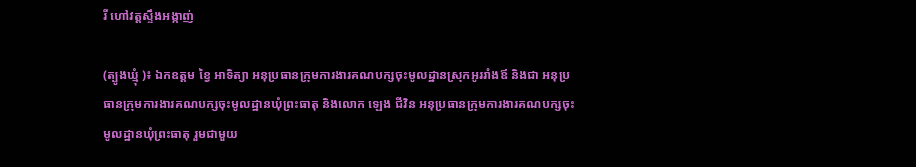រី ហៅវត្តស្ទឹងអង្កាញ់

(ត្បូងឃ្មុំ )៖ ឯកឧត្តម ខ្វៃ អាទិត្យា អនុប្រធានក្រុមការងារគណបក្សចុះមូលដ្ឋានស្រុកអូររាំងឪ និងជា អនុប្រធានក្រុមការងារគណបក្សចុះមូលដ្ឋានឃុំព្រះធាតុ និងលោក ឡេង ជីវិន អនុប្រធានក្រុមការងារគណបក្សចុះមូលដ្ឋានឃុំព្រះធាតុ រួមជាមួយ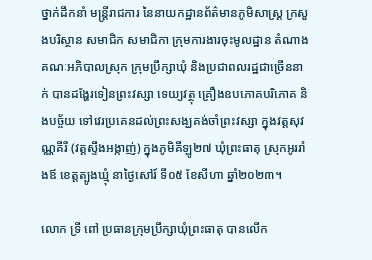ថ្នាក់ដឹកនាំ មន្រ្តីរាជការ នៃនាយកដ្ឋានព័ត៌មានភូមិសាស្រ្ត ក្រសួងបរិស្ថាន សមាជិក សមាជិកា ក្រុមការងារចុះមូលដ្ឋាន តំណាងគណៈអភិបាលស្រុក ក្រុមប្រឹក្សាឃុំ និងប្រជាពលរដ្ឋជាច្រើននាក់ បានដង្ហែរទៀនព្រះវស្សា ទេយ្យវត្ថុ គ្រឿងឧបភោគបរិភោគ និងបច្ច័យ ទៅវេរប្រគេនដល់ព្រះសង្ឃគង់ចាំព្រះវស្សា ក្នុងវត្តសុវណ្ណគីរី (វត្តស្ទឹងអង្កាញ់) ក្នុងភូមិគីឡូ២៧ ឃុំព្រះធាតុ ស្រុកអូររាំងឪ ខេត្តត្បូងឃ្មុំ នាថ្ងៃសៅរ៍ ទី០៥ ខែសីហា ឆ្នាំ២០២៣។

លោក ទ្រី ពៅ ប្រធានក្រុមប្រឹក្សាឃុំព្រះធាតុ បានលើក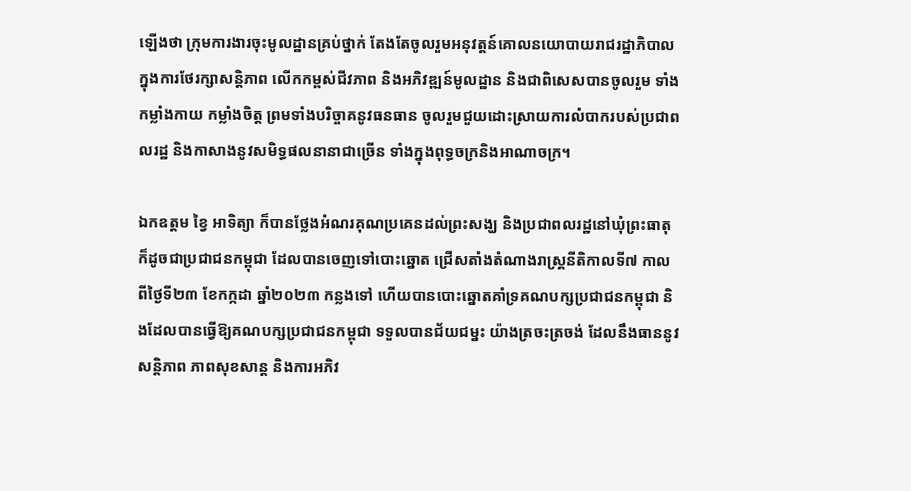ឡើងថា ក្រុមការងារចុះមូលដ្ឋានគ្រប់ថ្នាក់ តែងតែចូលរួមអនុវត្តន៍គោលនយោបាយរាជរដ្ឋាភិបាល ក្នុងការថែរក្សាសន្តិភាព លើកកម្ពស់ជីវភាព និងអភិវឌ្ឍន៍មូលដ្ឋាន និងជាពិសេសបានចូលរួម ទាំងកម្លាំងកាយ កម្លាំងចិត្ត ព្រមទាំងបរិច្ចាគនូវធនធាន ចូលរួមជួយដោះស្រាយការលំបាករបស់ប្រជាពលរដ្ឋ និងកាសាងនូវសមិទ្ធផលនានាជាច្រើន ទាំងក្នុងពុទ្ធចក្រនិងអាណាចក្រ។

ឯកឧត្តម ខ្វៃ អាទិត្យា ក៏បានថ្លែងអំណរគុណប្រគេនដល់ព្រះសង្ឃ និងប្រជាពលរដ្ឋនៅឃុំព្រះធាតុ ក៏ដូចជាប្រជាជនកម្ពុជា ដែលបានចេញទៅបោះឆ្នោត ជ្រើសតាំងតំណាងរាស្ត្រនីតិកាលទី៧ កាលពីថ្ងៃទី២៣ ខែកក្កដា ឆ្នាំ២០២៣ កន្លងទៅ ហើយបានបោះឆ្នោតគាំទ្រគណបក្សប្រជាជនកម្ពុជា និងដែលបានធ្វើឱ្យគណបក្សប្រជាជនកម្ពុជា ទទួលបានជ័យជម្នះ យ៉ាងត្រចះត្រចង់ ដែលនឹងធាននូវសន្តិភាព ភាពសុខសាន្ត និងការអភិវ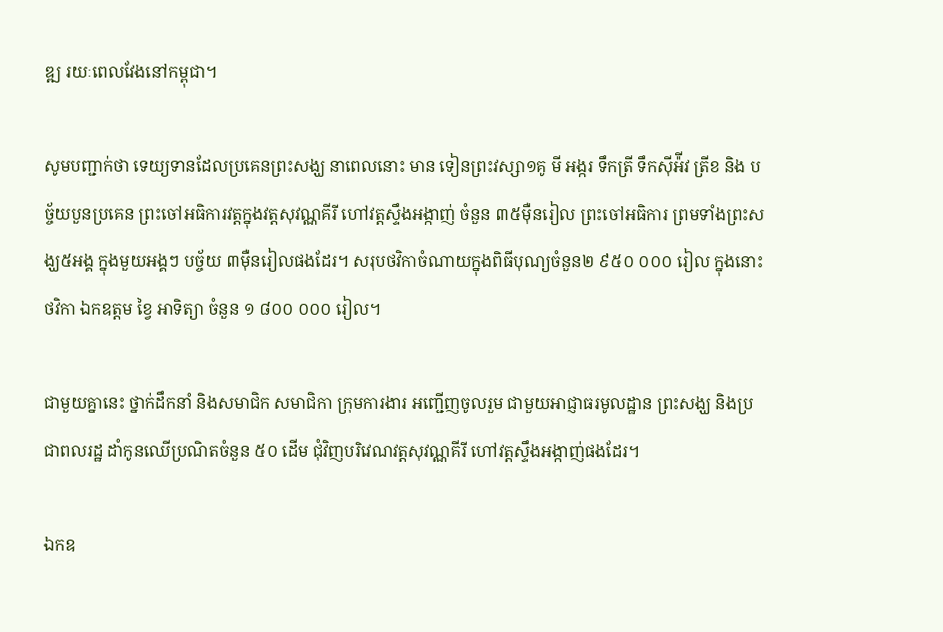ឌ្ឍ រយៈពេលវែងនៅកម្ពុជា។

សូមបញ្ជាក់ថា ទេយ្យទានដែលប្រគេនព្រះសង្ឃ នាពេលនោះ មាន ទៀនព្រះវស្សា១គូ មី អង្ករ ទឹកត្រី ទឹកស៊ីអ៉ីវ ត្រីខ និង បច្ច័យបួនប្រគេន ព្រះចៅអធិការវត្តក្នុងវត្តសុវណ្ណគីរី ហៅវត្តស្ទឹងអង្កាញ់ ចំនួន ៣៥ម៉ឺនរៀល ព្រះចៅអធិការ ព្រមទាំងព្រះសង្ឃ៥អង្គ ក្នុងមួយអង្គៗ បច្ច័យ ៣ម៉ឺនរៀលផងដែរ។ សរុបថវិកាចំណាយក្នុងពិធីបុណ្យចំនួន២ ៩៥០ ០០០ រៀល ក្នុងនោះថវិកា ឯកឧត្តម ខ្វៃ អាទិត្យា ចំនួន ១ ៨០០ ០០០ រៀល។

ជាមួយគ្នានេះ ថ្នាក់ដឹកនាំ និងសមាជិក សមាជិកា ក្រុមការងារ អញ្ជើញចូលរួម ជាមួយអាជ្ញាធរមូលដ្ឋាន ព្រះសង្ឃ និងប្រជាពលរដ្ឋ ដាំកូនឈើប្រណិតចំនួន ៥០ ដើម ជុំវិញបរិវេណវត្តសុវណ្ណគីរី ហៅវត្តស្ទឹងអង្កាញ់ផងដែរ។

ឯកឧ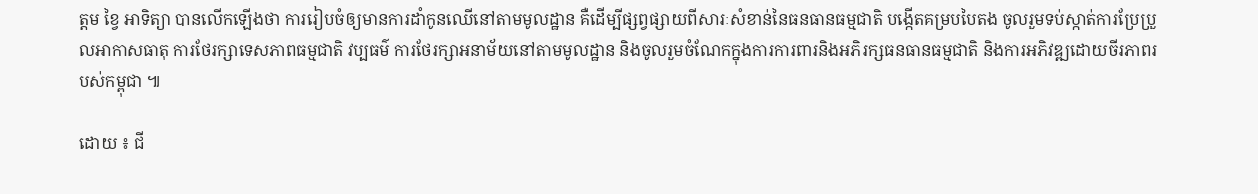ត្តម ខ្វៃ អាទិត្យា បានលើកឡើងថា ការរៀបចំឲ្យមានការដាំកូនឈើនៅតាមមូលដ្ឋាន គឺដើម្បីផ្សព្វផ្សាយពីសារៈសំខាន់នៃធនធានធម្មជាតិ បង្កើតគម្របបៃតង ចូលរួមទប់ស្កាត់ការប្រែប្រួលអាកាសធាតុ ការថែរក្សាទេសភាពធម្មជាតិ វប្បធម៌ ការថែរក្សាអនាម័យនៅតាមមូលដ្ឋាន និងចូលរួមចំណែកក្នុងការការពារនិងអភិរក្សធនធានធម្មជាតិ និងការអភិវឌ្ឍដោយចីរភាពរបស់កម្ពុជា ៕

ដោយ ៖ ជី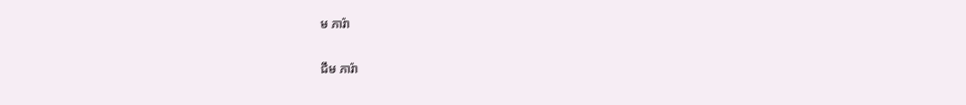ម ភារ៉ា

ជឹម ភារ៉ា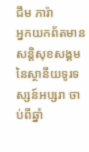ជឹម ភារ៉ា
អ្នកយកព័តមានសន្តិសុខសង្គម នៃស្ថានីយទូរទស្សន៍អប្សរា ចាប់ពីឆ្នាំ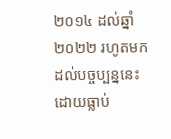២០១៤ ដល់ឆ្នាំ២០២២ រហូតមកដល់បច្ចប្បន្ននេះ ដោយធ្លាប់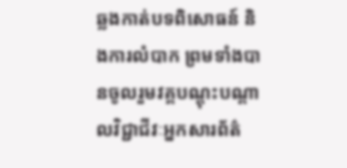ឆ្លងកាត់បទពិសោធន៍ និងការលំបាក ព្រមទាំងបានចូលរួមវគ្គបណ្ដុះបណ្ដាលវិជ្ជាជីវៈអ្នកសារព័ត៌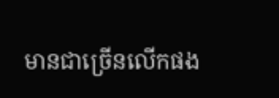មានជាច្រើនលើកផង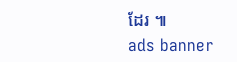ដែរ ៕
ads banner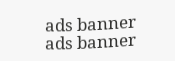ads banner
ads banner